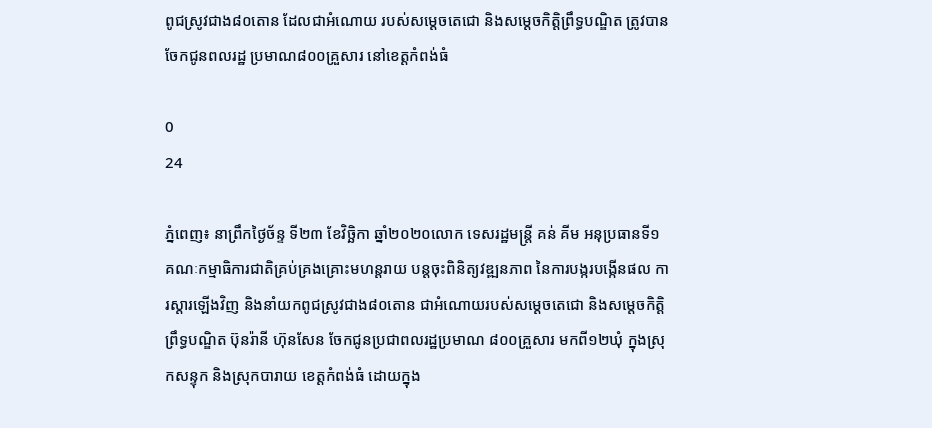ពូជស្រូវជាង៨០តោន ដែលជាអំណោយ របស់សម្តេចតេជោ និងសម្តេចកិតិ្តព្រឹទ្ធបណ្ឌិត ត្រូវបានចែកជូនពលរដ្ឋ ប្រមាណ៨០០គ្រួសារ នៅខេត្តកំពង់ធំ

0
24

ភ្នំពេញ៖ នាព្រឹកថ្ងៃច័ន្ទ ទី២៣ ខែវិច្ឆិកា ឆ្នាំ២០២០លោក ទេសរដ្ឋមន្រ្តី គន់ គីម អនុប្រធានទី១ គណៈកម្មាធិការជាតិគ្រប់គ្រងគ្រោះមហន្តរាយ បន្តចុះពិនិត្យវឌ្ឍនភាព នៃការបង្ករបង្កើនផល ការស្តារឡើងវិញ និងនាំយកពូជស្រូវជាង៨០តោន ជាអំណោយរបស់សម្តេចតេជោ និងសម្តេចកិតិ្តព្រឹទ្ធបណ្ឌិត ប៊ុនរ៉ានី ហ៊ុនសែន ចែកជូនប្រជាពលរដ្ឋប្រមាណ ៨០០គ្រួសារ មកពី១២ឃុំ ក្នុងស្រុកសន្ទុក និងស្រុកបារាយ ខេត្តកំពង់ធំ ដោយក្នុង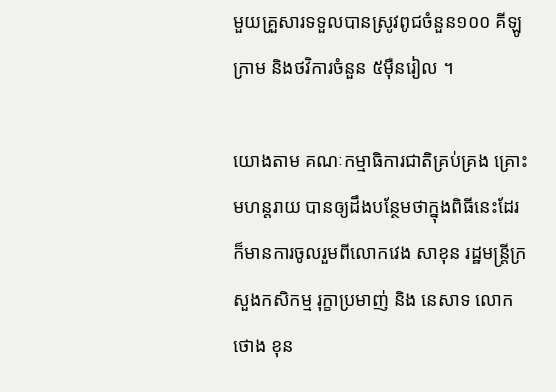មួយគ្រួសារទទួលបានស្រូវពូជចំនួន១០០ គីឡូក្រាម និងថវិការចំនួន ៥ម៉ឺនរៀល ។

យោងតាម គណៈកម្មាធិការជាតិគ្រប់គ្រង គ្រោះមហន្តរាយ បានឲ្យដឹងបន្ថែមថាក្នុងពិធីនេះដែរ ក៏មានការចូលរួមពីលោកវេង សាខុន រដ្ឋមន្ត្រីក្រសួងកសិកម្ម រុក្ខាប្រមាញ់ និង នេសាទ លោក ថោង ខុន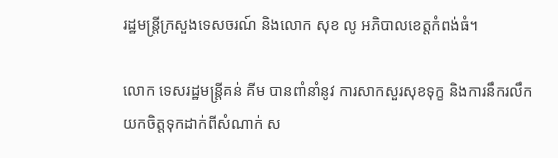រដ្ឋមន្ត្រីក្រសួងទេសចរណ៍ និងលោក សុខ លូ អភិបាលខេត្តកំពង់ធំ។

លោក ទេសរដ្ឋមន្ត្រីគន់ គីម បានពាំនាំនូវ ការសាកសួរសុខទុក្ខ និងការនឹករលឹក យកចិត្តទុកដាក់ពីសំណាក់ ស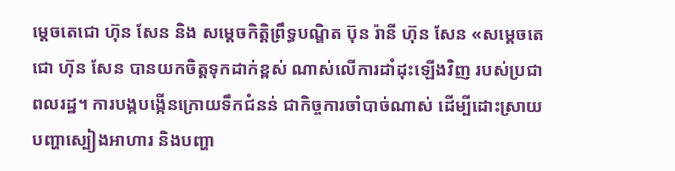ម្តេចតេជោ ហ៊ុន សែន និង សម្តេចកិត្តិព្រឹទ្ធបណ្ឌិត ប៊ុន រ៉ានី ហ៊ុន សែន «សម្តេចតេជោ ហ៊ុន សែន បានយកចិត្តទុកដាក់ខ្ពស់ ណាស់លើការដាំដុះឡើងវិញ របស់ប្រជាពលរដ្ឋ។ ការបង្កបង្កើនក្រោយទឹកជំនន់ ជាកិច្ចការចាំបាច់ណាស់ ដើម្បីដោះស្រាយ បញ្ហាស្បៀងអាហារ និងបញ្ហា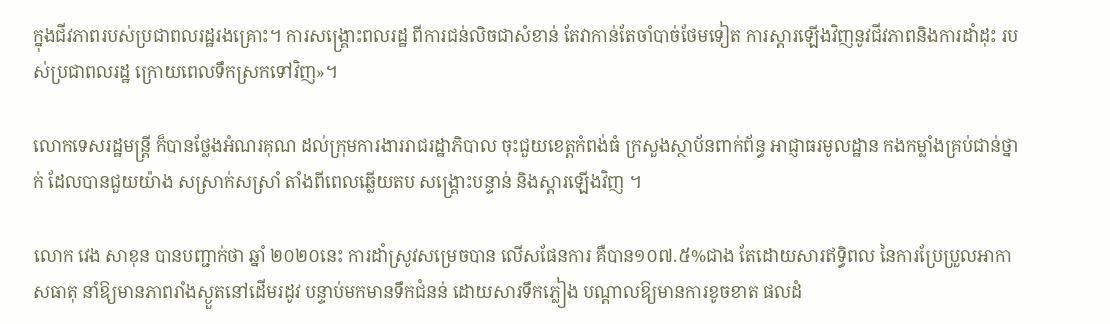ក្នុងជីវភាពរបស់ប្រជាពលរដ្ឋរងគ្រោះ។ ការសង្គ្រោះពលរដ្ឋ ពីការជន់លិចជាសំខាន់ តែវាកាន់តែចាំបាច់ថែមទៀត ការស្តារឡើងវិញនូវជីវភាពនិងការដាំដុះ របស់ប្រជាពលរដ្ឋ ក្រោយពេលទឹកស្រកទៅវិញ»។

លោកទេសរដ្ឋមន្ត្រី ក៏បានថ្លែងអំណរគុណ ដល់ក្រុមការងាររាជរដ្ឋាភិបាល ចុះជួយខេត្តកំពង់ធំ ក្រសួងស្ថាប័នពាក់ព័ន្ធ អាជ្ញាធរមូលដ្ឋាន កងកម្លាំងគ្រប់ជាន់ថ្នាក់ ដែលបានជួយយ៉ាង សស្រាក់សស្រាំ តាំងពីពេលឆ្លើយតប សង្គ្រោះបន្ទាន់ និងស្តារឡើងវិញ ។

លោក វេង សាខុន បានបញ្ជាក់ថា ឆ្នាំ ២០២០នេះ ការដាំស្រូវសម្រេចបាន លើសផែនការ គឺបាន១០៧.៥%ជាង តែដោយសារឥទ្ធិពល នៃការប្រែប្រួលអាកាសធាតុ នាំឱ្យមានភាពរាំងស្ងួតនៅដើមរដូវ បន្ទាប់មកមានទឹកជំនន់ ដោយសារទឹកភ្លៀង បណ្តាលឱ្យមានការខូចខាត ផលដំ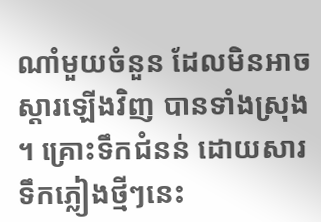ណាំមួយចំនួន ដែលមិនអាចស្តារឡើងវិញ បានទាំងស្រុង ។ គ្រោះទឹកជំនន់ ដោយសារទឹកភ្លៀងថ្មីៗនេះ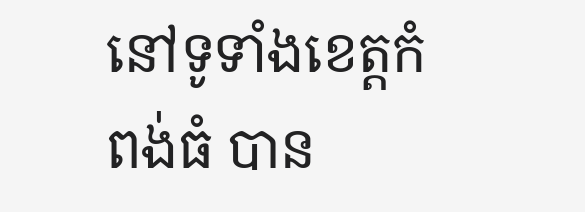នៅទូទាំងខេត្តកំពង់ធំ បាន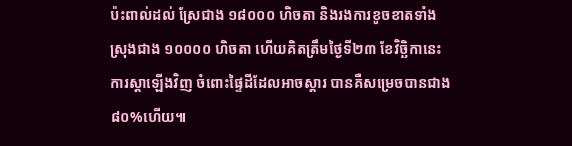ប៉ះពាល់ដល់ ស្រែជាង ១៨០០០ ហិចតា និងរងការខូចខាតទាំងស្រុងជាង ១០០០០ ហិចតា ហើយគិតត្រឹមថ្ងៃទី២៣ ខែវិច្ឆិកានេះ ការស្តាឡើងវិញ ចំពោះផ្ទៃដីដែលអាចស្តារ បានគឺសម្រេចបានជាង ៨០%ហើយ៕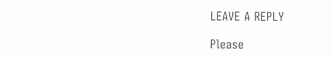LEAVE A REPLY

Please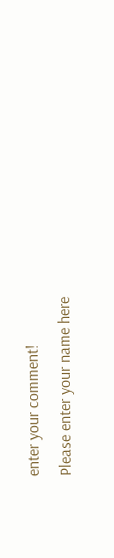enter your comment!
Please enter your name here